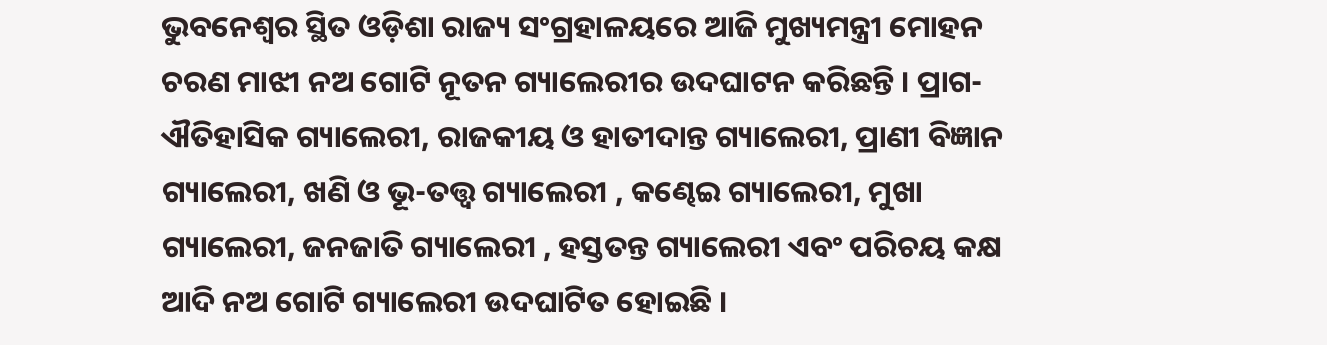ଭୁବନେଶ୍ୱର ସ୍ଥିତ ଓଡ଼ିଶା ରାଜ୍ୟ ସଂଗ୍ରହାଳୟରେ ଆଜି ମୁଖ୍ୟମନ୍ତ୍ରୀ ମୋହନ ଚରଣ ମାଝୀ ନଅ ଗୋଟି ନୂତନ ଗ୍ୟାଲେରୀର ଉଦଘାଟନ କରିଛନ୍ତି । ପ୍ରାଗ-ଐତିହାସିକ ଗ୍ୟାଲେରୀ, ରାଜକୀୟ ଓ ହାତୀଦାନ୍ତ ଗ୍ୟାଲେରୀ, ପ୍ରାଣୀ ବିଜ୍ଞାନ ଗ୍ୟାଲେରୀ, ଖଣି ଓ ଭୂ-ତତ୍ତ୍ୱ ଗ୍ୟାଲେରୀ , କଣ୍ଢେଇ ଗ୍ୟାଲେରୀ, ମୁଖା ଗ୍ୟାଲେରୀ, ଜନଜାତି ଗ୍ୟାଲେରୀ , ହସ୍ତତନ୍ତ ଗ୍ୟାଲେରୀ ଏବଂ ପରିଚୟ କକ୍ଷ ଆଦି ନଅ ଗୋଟି ଗ୍ୟାଲେରୀ ଉଦଘାଟିତ ହୋଇଛି ।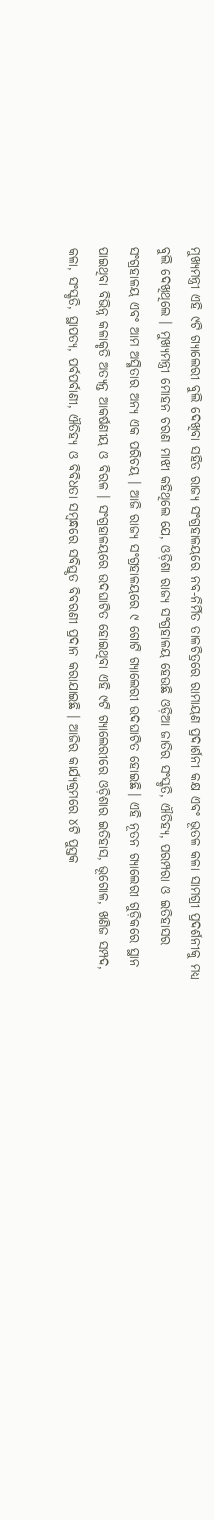ମୁଖ୍ୟମନ୍ତ୍ରୀ ଏହି ୯ଟି ଗ୍ୟାଲେରୀ ବୁଲି ଦେଖିବା ସହିତ ରାଜ୍ୟ ସଂଗ୍ରହାଳୟରେ ନବ-ନିର୍ମିତ ତାଳଚିତ୍ରରେ ରାମାୟଣ ପ୍ରଦାର୍ଶନୀ କକ୍ଷ ଏବଂ ଭୂତଳ କଳା ସାମଗ୍ରୀ ପ୍ରଦର୍ଶନୀକୁ ମଧ୍ୟ ବୁଲି ଦେଖିଥିଲେ । ମୁଖ୍ୟମନ୍ତ୍ରୀ ମୋହନ ଚରଣ ମାଝୀ କହିଥିଲେ ଯେ, ଓଡ଼ିଶା ରାଜ୍ୟ ସଂଗ୍ରହାଳୟ ହେଉଛି ଓଡ଼ିଆ ଜାତିର ସଂସ୍କୃତି, ଐତିହ୍ୟ, ପରମ୍ପରା ଓ ଇତିହାସର ସଂଗ୍ରହାଳୟ ଏବଂ ଆମ ଅସ୍ମିତାର ଅନ୍ୟ ଏକ ପରିଚୟ । ଆଜି ରାଜ୍ୟ ସଂଗ୍ରହାଳୟରେ ୯ ଗୋଟି ଗ୍ୟାଲେରୀ ଉଦଘାଟିତ ହୋଇଛି। ଏହି ନୂତନ ଗ୍ୟାଲେରୀ ଗୁଡ଼ିକରେ ସ୍ଥାନ ପାଇଥିବା ବିଭିନ୍ନ କଳାକୃତି ଅତ୍ୟନ୍ତ ଆକର୍ଷଣୀୟ ଓ ବିରଳ । ସଂଗ୍ରହାଳୟରେ ଉଦଘାଟିତ ହୋଇଥିବା ଏହି ୯ଟି ଗ୍ୟାଲେରୀରେ ଓଡ଼ିଶାର ଇତିହାସ, ଭୂଗୋଳ, ଖଣିଜ ସମ୍ପଦ, କଳା, ସଂସ୍କୃତି, ସ୍ଥାପତ୍ୟ, ପର୍ବପର୍ବାଣୀ, ଐତିହ୍ୟ ଓ ବିବିଧତା ସମ୍ବନ୍ଧରେ ସବିସ୍ତୃତ ବିବରଣୀ ପ୍ରଦାନ କରାଯାଇଛି । ଆଜିର କାର୍ଯ୍ୟକ୍ରମରେ ୪ଟି ପୁସ୍ତକ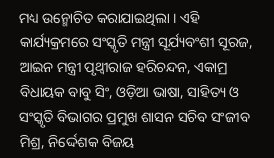ମଧ୍ୟ ଉନ୍ମୋଚିତ କରାଯାଇଥିଲା । ଏହି କାର୍ଯ୍ୟକ୍ରମରେ ସଂସ୍କୃତି ମନ୍ତ୍ରୀ ସୂର୍ଯ୍ୟବଂଶୀ ସୂରଜ, ଆଇନ ମନ୍ତ୍ରୀ ପୃଥ୍ୱୀରାଜ ହରିଚନ୍ଦନ, ଏକାମ୍ର ବିଧାୟକ ବାବୁ ସିଂ, ଓଡ଼ିଆ ଭାଷା, ସାହିତ୍ୟ ଓ ସଂସ୍କୃତି ବିଭାଗର ପ୍ରମୁଖ ଶାସନ ସଚିବ ସଂଜୀବ ମିଶ୍ର, ନିର୍ଦ୍ଦେଶକ ବିଜୟ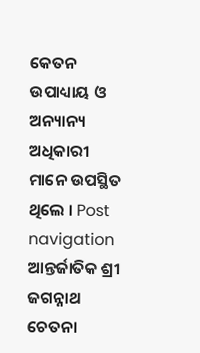କେତନ ଉପାଧ୍ୟାୟ ଓ ଅନ୍ୟାନ୍ୟ ଅଧିକାରୀ ମାନେ ଉପସ୍ଥିତ ଥିଲେ । Post navigation ଆନ୍ତର୍ଜାତିକ ଶ୍ରୀ ଜଗନ୍ନାଥ ଚେତନା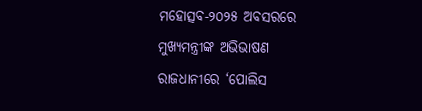ମହୋତ୍ସବ-୨୦୨୫ ଅବସରରେ ମୁଖ୍ୟମନ୍ତ୍ରୀଙ୍କ ଅଭିଭାଷଣ ରାଜଧାନୀରେ ‘ପୋଲିସ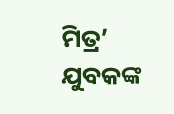ମିତ୍ର’ ଯୁବକଙ୍କ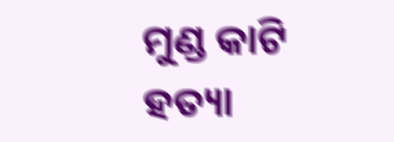ମୁଣ୍ଡ କାଟି ହତ୍ୟା